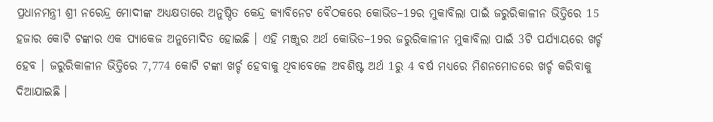ପ୍ରଧାନମନ୍ତ୍ରୀ ଶ୍ରୀ ନରେନ୍ଦ୍ର ମୋଦୀଙ୍କ ଅଧ୍ୟକ୍ଷତାରେ ଅନୁଷ୍ଠିତ କେନ୍ଦ୍ର କ୍ୟାବିନେଟ ବୈଠକରେ କୋଭିଡ–19ର ମୁକାବିଲା ପାଇଁ ଜରୁରିକାଳୀନ ଭିତ୍ତିରେ 15 ହଜାର କୋଟି ଟଙ୍କାର ଏକ ପ୍ୟାକେଜ ଅନୁମୋଦିତ ହୋଇଛି । ଏହି ମଞ୍ଜୁର ଅର୍ଥ କୋଭିଡ–19ର ଜରୁରିକାଳୀନ ମୁକାବିଲା ପାଇଁ 3ଟି ପର୍ଯ୍ୟାୟରେ ଖର୍ଚ୍ଚ ହେବ । ଜରୁରିକାଳୀନ ଭିତ୍ତିରେ 7,774 କୋଟି ଟଙ୍କା ଖର୍ଚ୍ଚ ହେବାକୁ ଥିବାବେଳେ ଅବଶିଷ୍ଟ ଅର୍ଥ 1ରୁ 4 ବର୍ଷ ମଧ୍ୟରେ ମିଶନମୋଡରେ ଖର୍ଚ୍ଚ କରିବାକୁ ଦିଆଯାଇଛି ।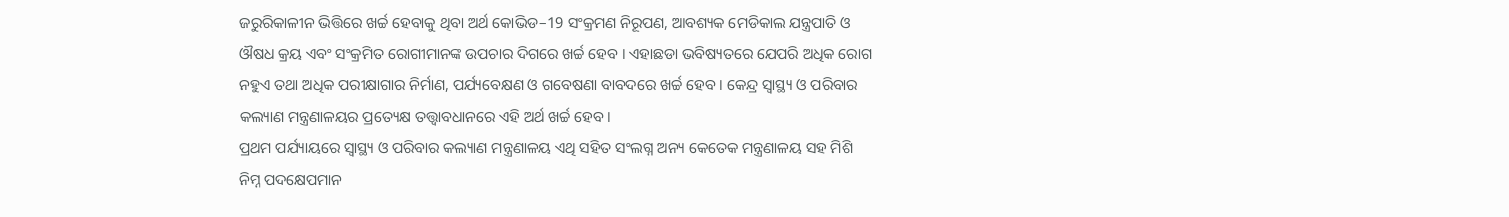ଜରୁରିକାଳୀନ ଭିତ୍ତିରେ ଖର୍ଚ୍ଚ ହେବାକୁ ଥିବା ଅର୍ଥ କୋଭିଡ–19 ସଂକ୍ରମଣ ନିରୂପଣ, ଆବଶ୍ୟକ ମେଡିକାଲ ଯନ୍ତ୍ରପାତି ଓ ଔଷଧ କ୍ରୟ ଏବଂ ସଂକ୍ରମିତ ରୋଗୀମାନଙ୍କ ଉପଚାର ଦିଗରେ ଖର୍ଚ୍ଚ ହେବ । ଏହାଛଡା ଭବିଷ୍ୟତରେ ଯେପରି ଅଧିକ ରୋଗ ନହୁଏ ତଥା ଅଧିକ ପରୀକ୍ଷାଗାର ନିର୍ମାଣ, ପର୍ଯ୍ୟବେକ୍ଷଣ ଓ ଗବେଷଣା ବାବଦରେ ଖର୍ଚ୍ଚ ହେବ । କେନ୍ଦ୍ର ସ୍ୱାସ୍ଥ୍ୟ ଓ ପରିବାର କଲ୍ୟାଣ ମନ୍ତ୍ରଣାଳୟର ପ୍ରତ୍ୟେକ୍ଷ ତତ୍ତ୍ୱାବଧାନରେ ଏହି ଅର୍ଥ ଖର୍ଚ୍ଚ ହେବ।
ପ୍ରଥମ ପର୍ଯ୍ୟାୟରେ ସ୍ୱାସ୍ଥ୍ୟ ଓ ପରିବାର କଲ୍ୟାଣ ମନ୍ତ୍ରଣାଳୟ ଏଥି ସହିତ ସଂଲଗ୍ନ ଅନ୍ୟ କେତେକ ମନ୍ତ୍ରଣାଳୟ ସହ ମିଶି ନିମ୍ନ ପଦକ୍ଷେପମାନ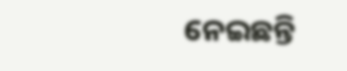ନେଇଛନ୍ତି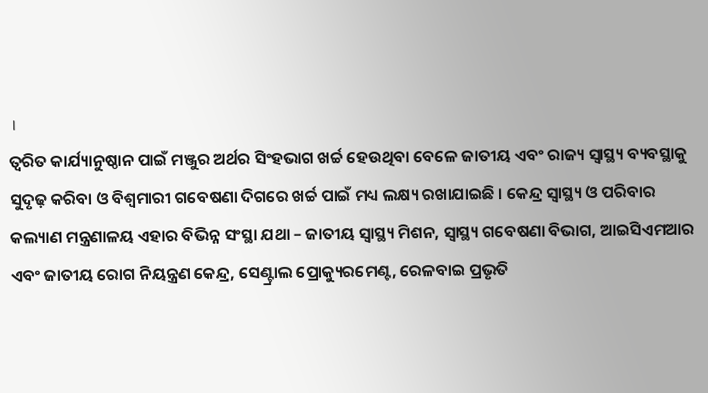।
ତ୍ୱରିତ କାର୍ଯ୍ୟାନୁଷ୍ଠାନ ପାଇଁ ମଞ୍ଜୁର ଅର୍ଥର ସିଂହଭାଗ ଖର୍ଚ୍ଚ ହେଉଥିବା ବେଳେ ଜାତୀୟ ଏବଂ ରାଜ୍ୟ ସ୍ୱାସ୍ଥ୍ୟ ବ୍ୟବସ୍ଥାକୁ ସୁଦୃଢ଼ କରିବା ଓ ବିଶ୍ୱମାରୀ ଗବେଷଣା ଦିଗରେ ଖର୍ଚ୍ଚ ପାଇଁ ମଧ୍ୟ ଲକ୍ଷ୍ୟ ରଖାଯାଇଛି । କେନ୍ଦ୍ର ସ୍ୱାସ୍ଥ୍ୟ ଓ ପରିବାର କଲ୍ୟାଣ ମନ୍ତ୍ରଣାଳୟ ଏହାର ବିଭିନ୍ନ ସଂସ୍ଥା ଯଥା – ଜାତୀୟ ସ୍ୱାସ୍ଥ୍ୟ ମିଶନ, ସ୍ୱାସ୍ଥ୍ୟ ଗବେଷଣା ବିଭାଗ, ଆଇସିଏମଆର ଏବଂ ଜାତୀୟ ରୋଗ ନିୟନ୍ତ୍ରଣ କେନ୍ଦ୍ର, ସେଣ୍ଟ୍ରାଲ ପ୍ରୋକ୍ୟୁରମେଣ୍ଟ, ରେଳବାଇ ପ୍ରଭୃତି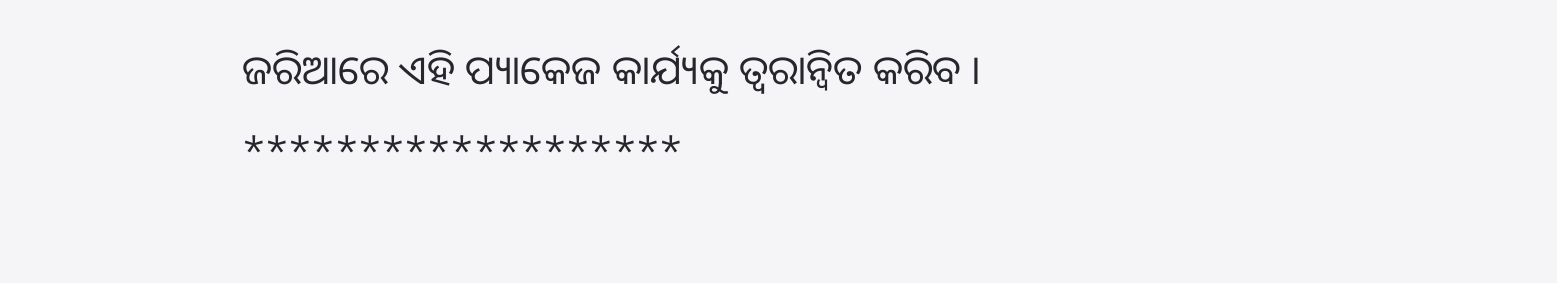ଜରିଆରେ ଏହି ପ୍ୟାକେଜ କାର୍ଯ୍ୟକୁ ତ୍ୱରାନ୍ୱିତ କରିବ ।
*******************